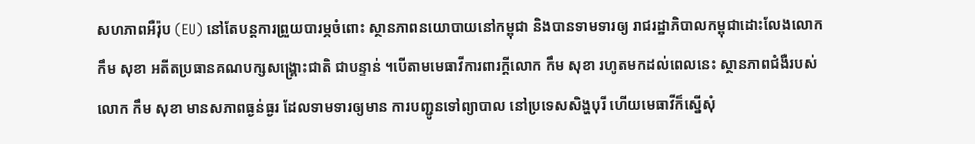សហភាពអឺរ៉ុប (EU) នៅតែបន្តការព្រួយបារម្ភចំពោះ ស្ថានភាពនយោបាយនៅកម្ពុជា និងបានទាមទារឲ្យ រាជរដ្ឋាភិបាលកម្ពុជាដោះលែងលោក កឹម សុខា អតីតប្រធានគណបក្សសង្រ្គោះជាតិ ជាបន្ទាន់ ។បើតាមមេធាវីការពារក្តីលោក កឹម សុខា រហូតមកដល់ពេលនេះ ស្ថានភាពជំងឺរបស់លោក កឹម សុខា មានសភាពធ្ងន់ធ្ងរ ដែលទាមទារឲ្យមាន ការបញ្ជូនទៅព្យាបាល នៅប្រទេសសិង្ហបុរី ហើយមេធាវីក៏ស្នើសុំ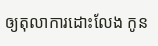ឲ្យតុលាការដោះលែង កូន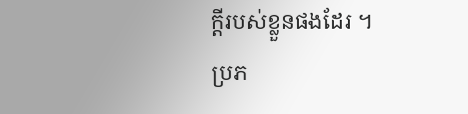ក្តីរបស់ខ្លួនផងដែរ ។
ប្រភ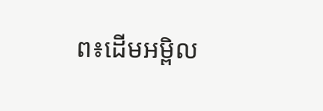ព៖ដើមអម្ពិល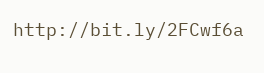http://bit.ly/2FCwf6a